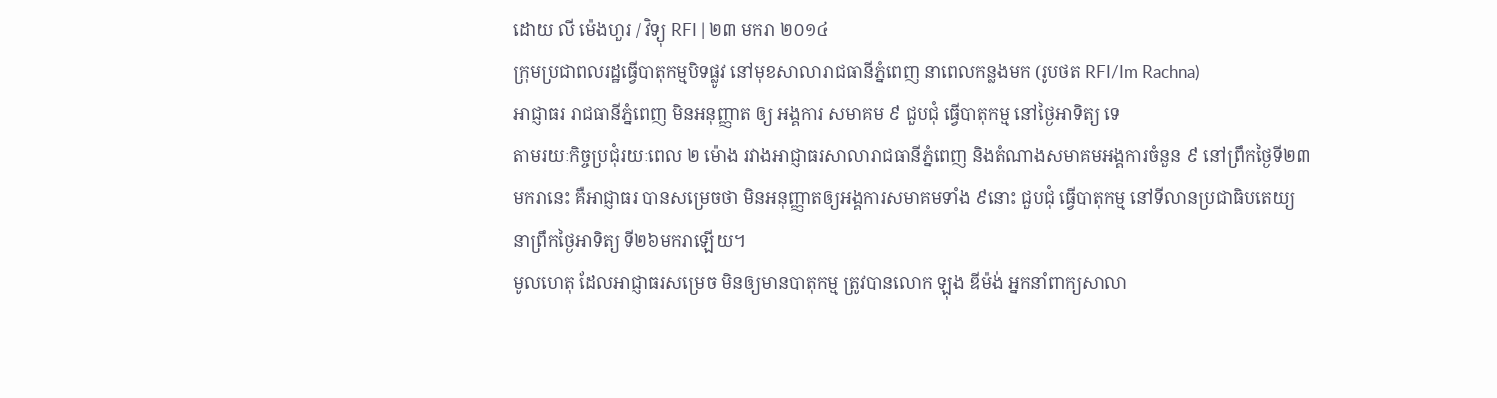ដោយ លី ម៉េងហួរ / វិទ្យុ RFI | ២៣ មករា ២០១៤
ក្រុមប្រជាពលរដ្ឋធ្វើបាតុកម្មបិទផ្លូវ នៅមុខសាលារាជធានីភ្នំពេញ នាពេលកន្លងមក (រូបថត RFI/Im Rachna)
អាជ្ញាធរ រាជធានីភ្នំពេញ មិនអនុញ្ញាត ឲ្យ អង្គការ សមាគម ៩ ជួបជុំ ធ្វើបាតុកម្ម នៅថ្ងៃអាទិត្យ ទេ
តាមរយៈកិច្ចប្រជុំរយៈពេល ២ ម៉ោង រវាងអាជ្ញាធរសាលារាជធានីភ្នំពេញ និងតំណាងសមាគមអង្គការចំនួន ៩ នៅព្រឹកថ្ងៃទី២៣មករានេះ គឺអាជ្ញាធរ បានសម្រេចថា មិនអនុញ្ញាតឲ្យអង្គការសមាគមទាំង ៩នោះ ជួបជុំ ធ្វើបាតុកម្ម នៅទីលានប្រជាធិបតេយ្យ នាព្រឹកថ្ងៃអាទិត្យ ទី២៦មករាឡើយ។
មូលហេតុ ដែលអាជ្ញាធរសម្រេច មិនឲ្យមានបាតុកម្ម ត្រូវបានលោក ឡុង ឌីម៉ង់ អ្នកនាំពាក្យសាលា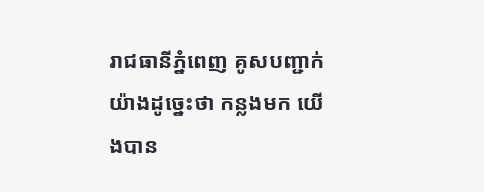រាជធានីភ្នំពេញ គូសបញ្ជាក់យ៉ាងដូច្នេះថា កន្លងមក យើងបាន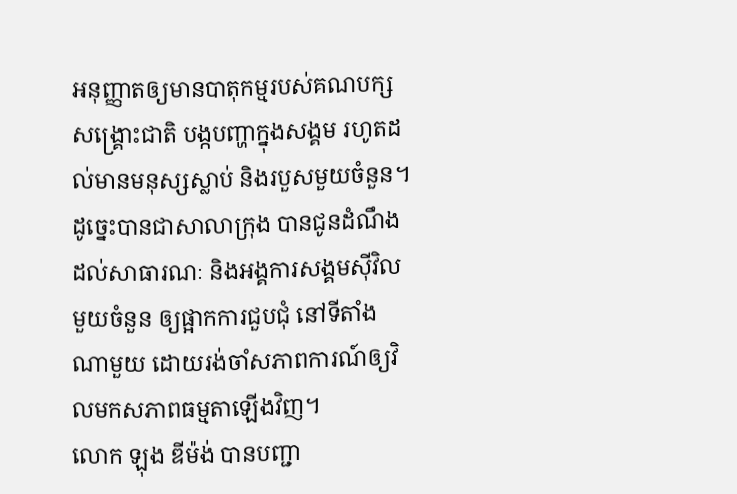អនុញ្ញាតឲ្យមានបាតុកម្មរបស់គណបក្សសង្គ្រោះជាតិ បង្កបញ្ហាក្នុងសង្គម រហូតដល់មានមនុស្សស្លាប់ និងរបួសមួយចំនួន។ ដូច្នេះបានជាសាលាក្រុង បានជូនដំណឹងដល់សាធារណៈ និងអង្គការសង្គមស៊ីវិលមួយចំនួន ឲ្យផ្អាកការជួបជុំ នៅទីតាំងណាមួយ ដោយរង់ចាំសភាពការណ៍ឲ្យវិលមកសភាពធម្មតាឡើងវិញ។
លោក ឡុង ឌីម៉ង់ បានបញ្ជា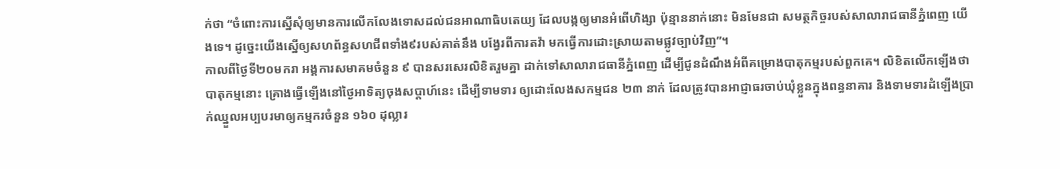ក់ថា “ចំពោះការស្នើសុំឲ្យមានការលើកលែងទោសដល់ជនអាណាធិបតេយ្យ ដែលបង្កឲ្យមានអំពើហិង្សា ប៉ុន្មាននាក់នោះ មិនមែនជា សមត្ថកិច្ចរបស់សាលារាជធានីភ្នំពេញ យើងទេ។ ដូច្នេះយើងស្នើឲ្យសហព័ន្ធសហជីពទាំង៩របស់គាត់នឹង បង្វែរពីការតវ៉ា មកធ្វើការដោះស្រាយតាមផ្លូវច្បាប់វិញ”។
កាលពីថ្ងៃទី២០មករា អង្គការសមាគមចំនួន ៩ បានសរសេរលិខិតរួមគ្នា ដាក់ទៅសាលារាជធានីភ្នំពេញ ដើម្បីជូនដំណឹងអំពីគម្រោងបាតុកម្មរបស់ពួកគេ។ លិខិតលើកឡើងថា បាតុកម្មនោះ គ្រោងធ្វើឡើងនៅថ្ងៃអាទិត្យចុងសប្តាហ៍នេះ ដើម្បីទាមទារ ឲ្យដោះលែងសកម្មជន ២៣ នាក់ ដែលត្រូវបានអាជ្ញាធរចាប់ឃុំខ្លួនក្នុងពន្ធនាគារ និងទាមទារដំឡើងប្រាក់ឈ្នួលអប្បបរមាឲ្យកម្មករចំនួន ១៦០ ដុល្លារ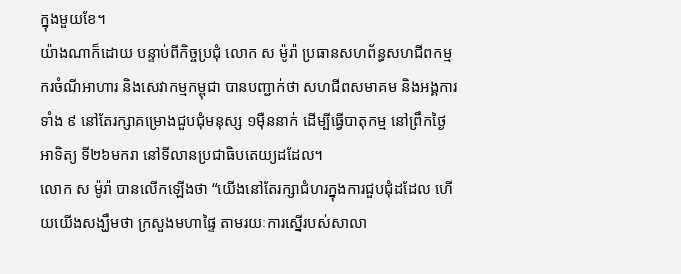ក្នុងមួយខែ។
យ៉ាងណាក៏ដោយ បន្ទាប់ពីកិច្ចប្រជុំ លោក ស ម៉ូរ៉ា ប្រធានសហព័ន្ធសហជីពកម្មករចំណីអាហារ និងសេវាកម្មកម្ពុជា បានបញ្ជាក់ថា សហជីពសមាគម និងអង្គការទាំង ៩ នៅតែរក្សាគម្រោងជួបជុំមនុស្ស ១ម៉ឺននាក់ ដើម្បីធ្វើបាតុកម្ម នៅព្រឹកថ្ងៃអាទិត្យ ទី២៦មករា នៅទីលានប្រជាធិបតេយ្យដដែល។
លោក ស ម៉ូរ៉ា បានលើកឡើងថា “យើងនៅតែរក្សាជំហរក្នុងការជួបជុំដដែល ហើយយើងសង្ឃឹមថា ក្រសួងមហាផ្ទៃ តាមរយៈការស្នើរបស់សាលា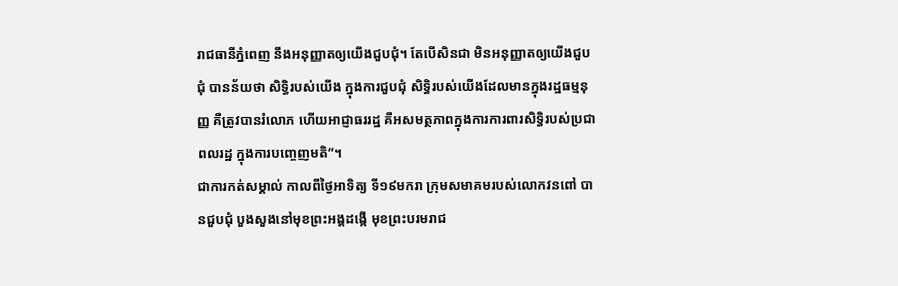រាជធានីភ្នំពេញ នឹងអនុញ្ញាតឲ្យយើងជួបជុំ។ តែបើសិនជា មិនអនុញ្ញាតឲ្យយើងជួបជុំ បានន័យថា សិទ្ធិរបស់យើង ក្នុងការជួបជុំ សិទ្ធិរបស់យើងដែលមានក្នុងរដ្ឋធម្មនុញ្ញ គឺត្រូវបានរំលោភ ហើយអាជ្ញាធររដ្ឋ គឺអសមត្ថភាពក្នុងការការពារសិទ្ធិរបស់ប្រជាពលរដ្ឋ ក្នុងការបញ្ចេញមតិ”។
ជាការកត់សម្គាល់ កាលពីថ្ងៃអាទិត្យ ទី១៩មករា ក្រុមសមាគមរបស់លោកវនពៅ បានជួបជុំ បួងសួងនៅមុខព្រះអង្គដង្កើ មុខព្រះបរមរាជ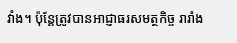វាំង។ ប៉ុន្តែត្រូវបានអាជ្ញាធរសមត្ថកិច្ច រារាំង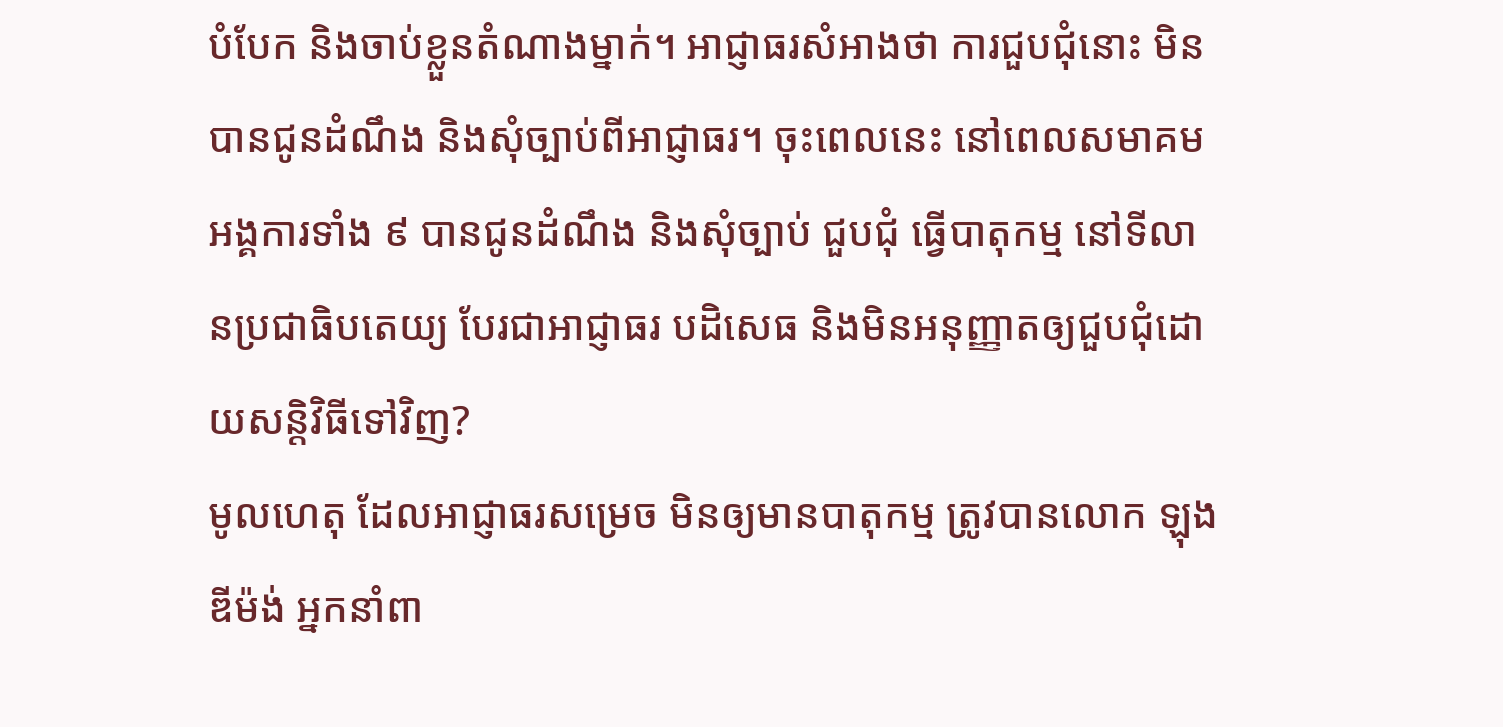បំបែក និងចាប់ខ្លួនតំណាងម្នាក់។ អាជ្ញាធរសំអាងថា ការជួបជុំនោះ មិនបានជូនដំណឹង និងសុំច្បាប់ពីអាជ្ញាធរ។ ចុះពេលនេះ នៅពេលសមាគមអង្គការទាំង ៩ បានជូនដំណឹង និងសុំច្បាប់ ជួបជុំ ធ្វើបាតុកម្ម នៅទីលានប្រជាធិបតេយ្យ បែរជាអាជ្ញាធរ បដិសេធ និងមិនអនុញ្ញាតឲ្យជួបជុំដោយសន្តិវិធីទៅវិញ?
មូលហេតុ ដែលអាជ្ញាធរសម្រេច មិនឲ្យមានបាតុកម្ម ត្រូវបានលោក ឡុង ឌីម៉ង់ អ្នកនាំពា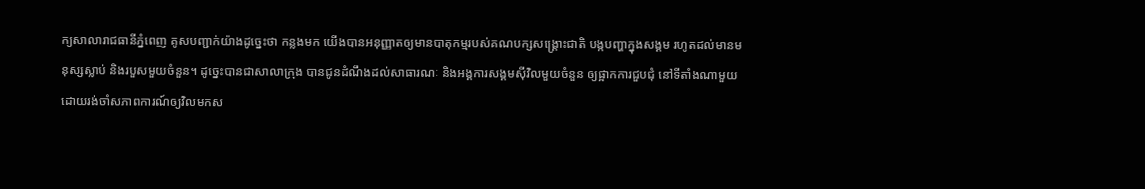ក្យសាលារាជធានីភ្នំពេញ គូសបញ្ជាក់យ៉ាងដូច្នេះថា កន្លងមក យើងបានអនុញ្ញាតឲ្យមានបាតុកម្មរបស់គណបក្សសង្គ្រោះជាតិ បង្កបញ្ហាក្នុងសង្គម រហូតដល់មានមនុស្សស្លាប់ និងរបួសមួយចំនួន។ ដូច្នេះបានជាសាលាក្រុង បានជូនដំណឹងដល់សាធារណៈ និងអង្គការសង្គមស៊ីវិលមួយចំនួន ឲ្យផ្អាកការជួបជុំ នៅទីតាំងណាមួយ ដោយរង់ចាំសភាពការណ៍ឲ្យវិលមកស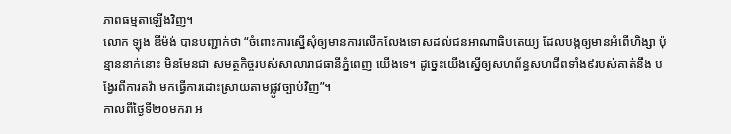ភាពធម្មតាឡើងវិញ។
លោក ឡុង ឌីម៉ង់ បានបញ្ជាក់ថា “ចំពោះការស្នើសុំឲ្យមានការលើកលែងទោសដល់ជនអាណាធិបតេយ្យ ដែលបង្កឲ្យមានអំពើហិង្សា ប៉ុន្មាននាក់នោះ មិនមែនជា សមត្ថកិច្ចរបស់សាលារាជធានីភ្នំពេញ យើងទេ។ ដូច្នេះយើងស្នើឲ្យសហព័ន្ធសហជីពទាំង៩របស់គាត់នឹង បង្វែរពីការតវ៉ា មកធ្វើការដោះស្រាយតាមផ្លូវច្បាប់វិញ”។
កាលពីថ្ងៃទី២០មករា អ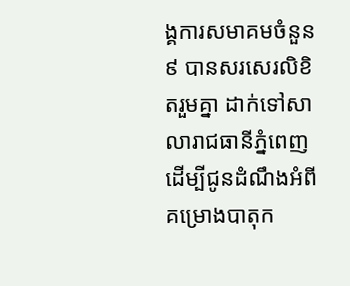ង្គការសមាគមចំនួន ៩ បានសរសេរលិខិតរួមគ្នា ដាក់ទៅសាលារាជធានីភ្នំពេញ ដើម្បីជូនដំណឹងអំពីគម្រោងបាតុក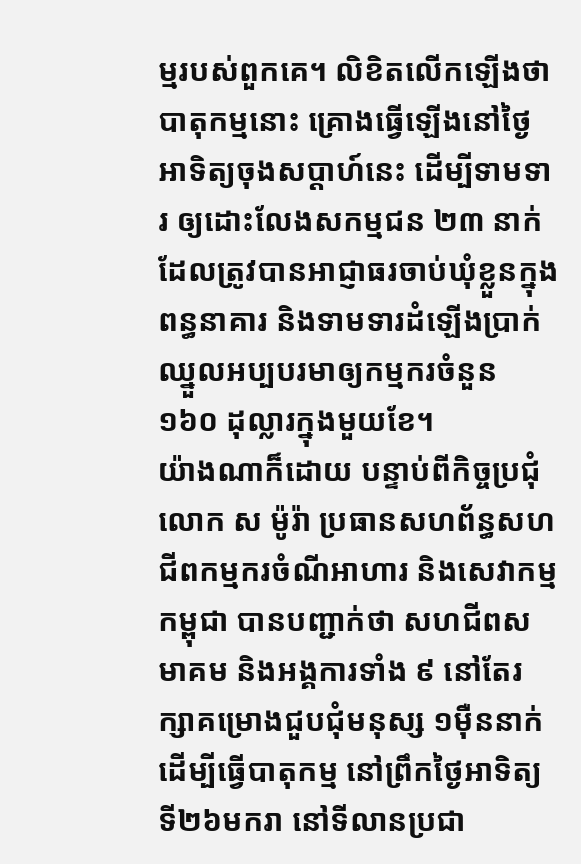ម្មរបស់ពួកគេ។ លិខិតលើកឡើងថា បាតុកម្មនោះ គ្រោងធ្វើឡើងនៅថ្ងៃអាទិត្យចុងសប្តាហ៍នេះ ដើម្បីទាមទារ ឲ្យដោះលែងសកម្មជន ២៣ នាក់ ដែលត្រូវបានអាជ្ញាធរចាប់ឃុំខ្លួនក្នុងពន្ធនាគារ និងទាមទារដំឡើងប្រាក់ឈ្នួលអប្បបរមាឲ្យកម្មករចំនួន ១៦០ ដុល្លារក្នុងមួយខែ។
យ៉ាងណាក៏ដោយ បន្ទាប់ពីកិច្ចប្រជុំ លោក ស ម៉ូរ៉ា ប្រធានសហព័ន្ធសហជីពកម្មករចំណីអាហារ និងសេវាកម្មកម្ពុជា បានបញ្ជាក់ថា សហជីពសមាគម និងអង្គការទាំង ៩ នៅតែរក្សាគម្រោងជួបជុំមនុស្ស ១ម៉ឺននាក់ ដើម្បីធ្វើបាតុកម្ម នៅព្រឹកថ្ងៃអាទិត្យ ទី២៦មករា នៅទីលានប្រជា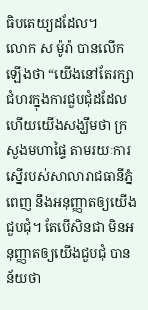ធិបតេយ្យដដែល។
លោក ស ម៉ូរ៉ា បានលើកឡើងថា “យើងនៅតែរក្សាជំហរក្នុងការជួបជុំដដែល ហើយយើងសង្ឃឹមថា ក្រសួងមហាផ្ទៃ តាមរយៈការស្នើរបស់សាលារាជធានីភ្នំពេញ នឹងអនុញ្ញាតឲ្យយើងជួបជុំ។ តែបើសិនជា មិនអនុញ្ញាតឲ្យយើងជួបជុំ បានន័យថា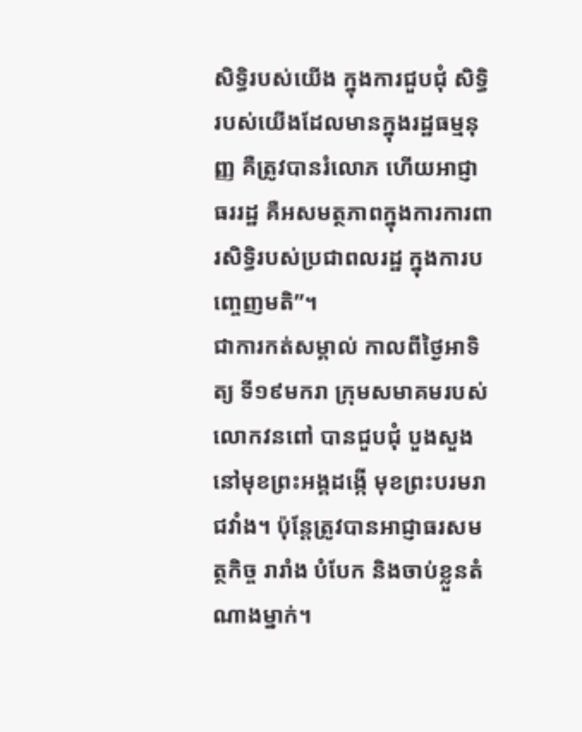សិទ្ធិរបស់យើង ក្នុងការជួបជុំ សិទ្ធិរបស់យើងដែលមានក្នុងរដ្ឋធម្មនុញ្ញ គឺត្រូវបានរំលោភ ហើយអាជ្ញាធររដ្ឋ គឺអសមត្ថភាពក្នុងការការពារសិទ្ធិរបស់ប្រជាពលរដ្ឋ ក្នុងការបញ្ចេញមតិ”។
ជាការកត់សម្គាល់ កាលពីថ្ងៃអាទិត្យ ទី១៩មករា ក្រុមសមាគមរបស់លោកវនពៅ បានជួបជុំ បួងសួងនៅមុខព្រះអង្គដង្កើ មុខព្រះបរមរាជវាំង។ ប៉ុន្តែត្រូវបានអាជ្ញាធរសមត្ថកិច្ច រារាំង បំបែក និងចាប់ខ្លួនតំណាងម្នាក់។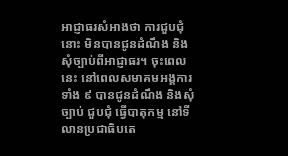អាជ្ញាធរសំអាងថា ការជួបជុំនោះ មិនបានជូនដំណឹង និងសុំច្បាប់ពីអាជ្ញាធរ។ ចុះពេលនេះ នៅពេលសមាគមអង្គការទាំង ៩ បានជូនដំណឹង និងសុំច្បាប់ ជួបជុំ ធ្វើបាតុកម្ម នៅទីលានប្រជាធិបតេ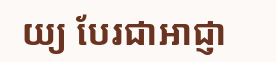យ្យ បែរជាអាជ្ញា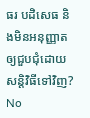ធរ បដិសេធ និងមិនអនុញ្ញាតឲ្យជួបជុំដោយសន្តិវិធីទៅវិញ?
No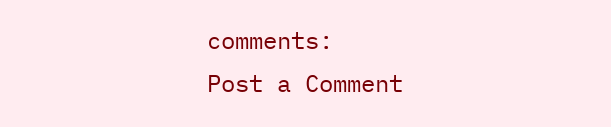comments:
Post a Comment